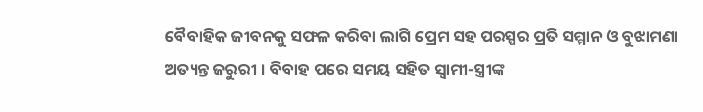ବୈବାହିକ ଜୀବନକୁ ସଫଳ କରିବା ଲାଗି ପ୍ରେମ ସହ ପରସ୍ପର ପ୍ରତି ସମ୍ମାନ ଓ ବୁଝାମଣା ଅତ୍ୟନ୍ତ ଜରୁରୀ । ବିବାହ ପରେ ସମୟ ସହିତ ସ୍ବାମୀ-ସ୍ତ୍ରୀଙ୍କ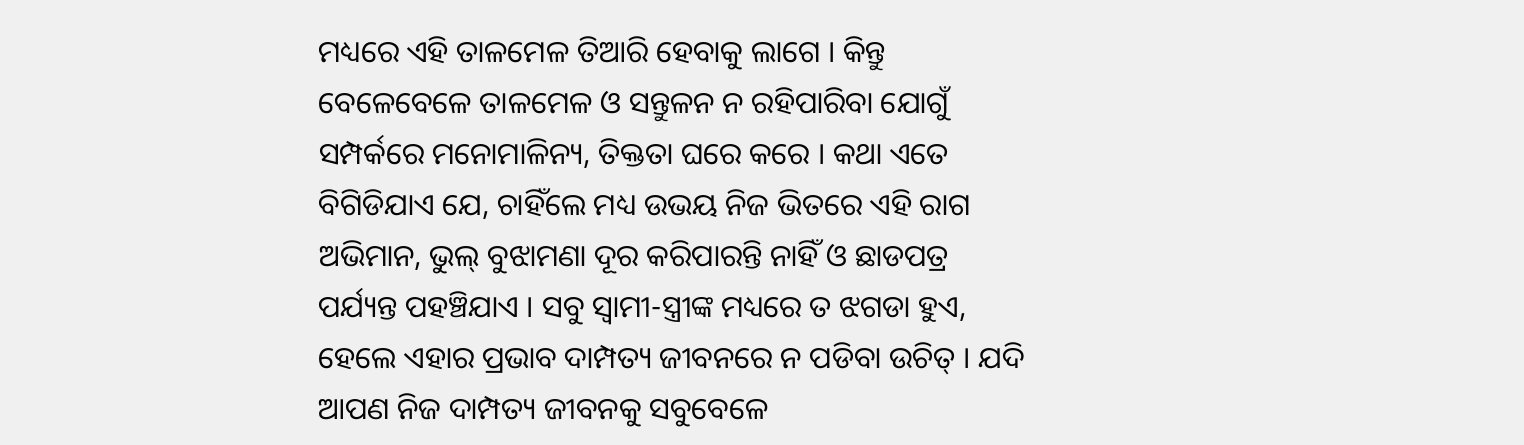ମଧ୍ୟରେ ଏହି ତାଳମେଳ ତିଆରି ହେବାକୁ ଲାଗେ । କିନ୍ତୁ ବେଳେବେଳେ ତାଳମେଳ ଓ ସନ୍ତୁଳନ ନ ରହିପାରିବା ଯୋଗୁଁ ସମ୍ପର୍କରେ ମନୋମାଳିନ୍ୟ, ତିକ୍ତତା ଘରେ କରେ । କଥା ଏତେ ବିଗିଡିଯାଏ ଯେ, ଚାହିଁଲେ ମଧ୍ୟ ଉଭୟ ନିଜ ଭିତରେ ଏହି ରାଗ ଅଭିମାନ, ଭୁଲ୍ ବୁଝାମଣା ଦୂର କରିପାରନ୍ତି ନାହିଁ ଓ ଛାଡପତ୍ର ପର୍ଯ୍ୟନ୍ତ ପହଞ୍ଚିଯାଏ । ସବୁ ସ୍ବାମୀ-ସ୍ତ୍ରୀଙ୍କ ମଧ୍ୟରେ ତ ଝଗଡା ହୁଏ, ହେଲେ ଏହାର ପ୍ରଭାବ ଦାମ୍ପତ୍ୟ ଜୀବନରେ ନ ପଡିବା ଉଚିତ୍ । ଯଦି ଆପଣ ନିଜ ଦାମ୍ପତ୍ୟ ଜୀବନକୁ ସବୁବେଳେ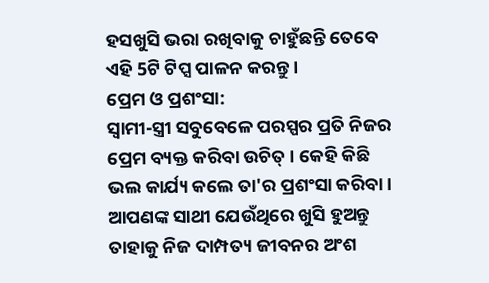ହସଖୁସି ଭରା ରଖିବାକୁ ଚାହୁଁଛନ୍ତି ତେବେ ଏହି 5ଟି ଟିପ୍ସ ପାଳନ କରନ୍ତୁ ।
ପ୍ରେମ ଓ ପ୍ରଶଂସା:
ସ୍ବାମୀ-ସ୍ତ୍ରୀ ସବୁବେଳେ ପରସ୍ପର ପ୍ରତି ନିଜର ପ୍ରେମ ବ୍ୟକ୍ତ କରିବା ଉଚିତ୍ । କେହି କିଛି ଭଲ କାର୍ଯ୍ୟ କଲେ ତା'ର ପ୍ରଶଂସା କରିବା । ଆପଣଙ୍କ ସାଥୀ ଯେଉଁଥିରେ ଖୁସି ହୁଅନ୍ତୁ ତାହାକୁ ନିଜ ଦାମ୍ପତ୍ୟ ଜୀବନର ଅଂଶ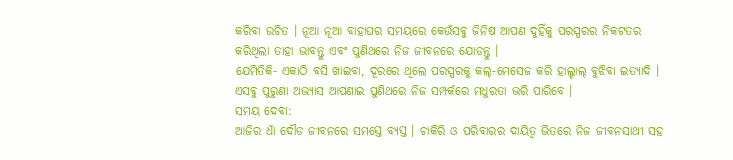କରିବା ଉଚିତ । ନୂଆ ନୂଆ ବାହାଘର ସମୟରେ କେଉଁସବୁ ଜିନିଷ ଆପଣ ଦୁହିଁକୁ ପରସ୍ପରର ନିକଟତର କରିଥିଲା ତାହା ଭାବନ୍ତୁ ଏବଂ ପୁଣିଥରେ ନିଜ ଜୀବନରେ ଯୋଡନ୍ତୁ ।
ଯେମିତିକି- ଏକାଠି ବସି ଖାଇବା, ଦୂରରେ ଥିଲେ ପରସ୍ପରକୁ କଲ୍-ମେସେଜ କରି ହାଲ୍ଚାଲ୍ ବୁଝିବା ଇତ୍ୟାଦି । ଏସବୁ ପୁରୁଣା ଅଭ୍ୟାସ ଆପଣାଇ ପୁଣିଥରେ ନିଜ ସମ୍ପର୍କରେ ମଧୁରତା ଭରି ପାରିବେ ।
ସମୟ ଦେବା:
ଆଜିର ଧାଁ ଦୌଡ ଜୀବନରେ ସମସ୍ତେ ବ୍ୟସ୍ତ । ଚାକିରି ଓ ପରିବାରର ଦାୟିତ୍ବ ଭିତରେ ନିଜ ଜୀବନସାଥୀ ସହ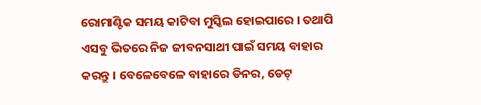ରୋମାଣ୍ଟିକ ସମୟ କାଟିବା ମୁସ୍କିଲ ହୋଇପାରେ । ତଥାପି ଏସବୁ ଭିତରେ ନିଜ ଜୀବନସାଥୀ ପାଇଁ ସମୟ ବାହାର କରନ୍ତୁ । ବେଳେବେଳେ ବାହାରେ ଡିନର, ଡେଟ୍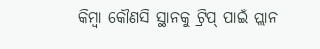କିମ୍ବା କୌଣସି ସ୍ଥାନକୁ ଟ୍ରିପ୍ ପାଇଁ ପ୍ଲାନ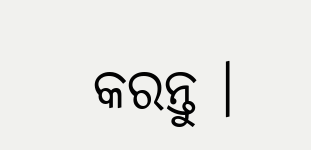କରନ୍ତୁ ।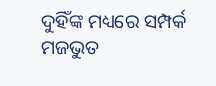ଦୁହିଁଙ୍କ ମଧ୍ୟରେ ସମ୍ପର୍କ ମଜଭୁତ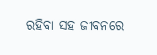ରହିବା ସହ ଜୀବନରେ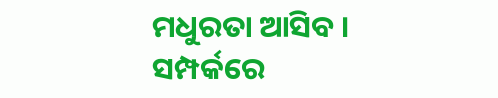ମଧୁରତା ଆସିବ ।
ସମ୍ପର୍କରେ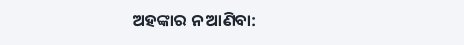ଅହଙ୍କାର ନ ଆଣିବା: